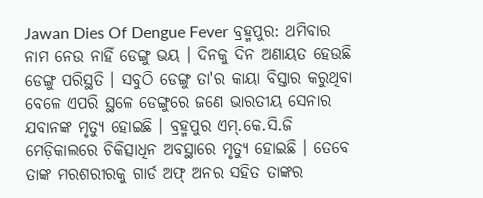Jawan Dies Of Dengue Fever ବ୍ରହ୍ମପୁର: ଥମିବାର ନାମ ନେଉ ନାହିଁ ଡେଙ୍ଗୁ ଭୟ । ଦିନକୁ ଦିନ ଅଣାୟତ ହେଉଛି ଡେଙ୍ଗୁ ପରିସ୍ଥତି । ସବୁଠି ଡେଙ୍ଗୁ ତା'ର କାୟା ବିସ୍ତାର କରୁଥିବା ବେଳେ ଏପରି ସ୍ଥଳେ ଡେଙ୍ଗୁରେ ଜଣେ ଭାରତୀୟ ସେନାର ଯବାନଙ୍କ ମୃତ୍ୟୁ ହୋଇଛି । ବ୍ରହ୍ମପୁର ଏମ୍.କେ.ସି.ଜି ମେଡ଼ିକାଲରେ ଚିକିତ୍ସାଧିନ ଅବସ୍ଥାରେ ମୃତ୍ୟୁ ହୋଇଛି । ତେବେ ତାଙ୍କ ମରଶରୀରକୁ ଗାର୍ଡ ଅଫ୍ ଅନର ସହିତ ତାଙ୍କର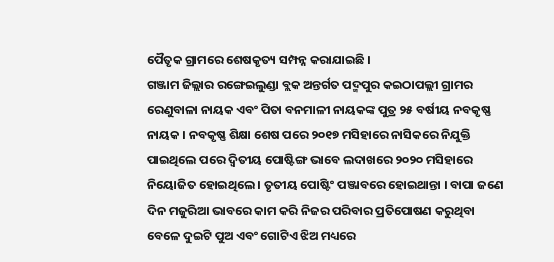ପୈତୃକ ଗ୍ରାମରେ ଶେଷକୃତ୍ୟ ସମ୍ପନ୍ନ କରାଯାଇଛି ।
ଗଞ୍ଜାମ ଜିଲ୍ଲାର ରଙ୍ଗେଇଲୁଣ୍ଡା ବ୍ଲକ ଅନ୍ତର୍ଗତ ପଦ୍ମପୁର କଇଠାପଲ୍ଲୀ ଗ୍ରାମର ରେଣୁବାଳା ନାୟକ ଏବଂ ପିତା ବନମାଳୀ ନାୟକଙ୍କ ପୁତ୍ର ୨୫ ବର୍ଷୀୟ ନବକୃଷ୍ଣ ନାୟକ । ନବକୃଷ୍ଣ ଶିକ୍ଷା ଶେଷ ପରେ ୨୦୧୭ ମସିହାରେ ନାସିକରେ ନିଯୁକ୍ତି ପାଇଥିଲେ ପରେ ଦ୍ୱିତୀୟ ପୋଷ୍ଟିଙ୍ଗ ଭାବେ ଲଦାଖରେ ୨୦୨୦ ମସିହାରେ ନିୟୋଜିତ ହୋଇଥିଲେ । ତୃତୀୟ ପୋଷ୍ଟିଂ ପଞ୍ଜାବରେ ହୋଇଥାନ୍ତା । ବାପା ଜଣେ ଦିନ ମଜୁରିଆ ଭାବରେ କାମ କରି ନିଜର ପରିବାର ପ୍ରତିପୋଷଣ କରୁଥିବା ବେଳେ ଦୁଇଟି ପୁଅ ଏବଂ ଗୋଟିଏ ଝିଅ ମଧ୍ୟରେ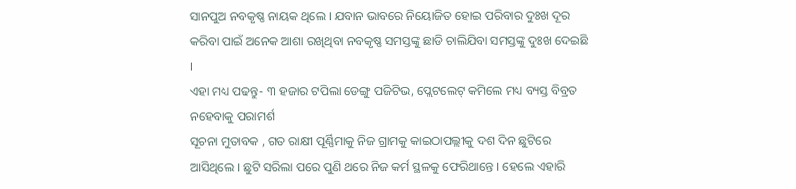ସାନପୁଅ ନବକୃଷ୍ଣ ନାୟକ ଥିଲେ । ଯବାନ ଭାବରେ ନିୟୋଜିତ ହୋଇ ପରିବାର ଦୁଃଖ ଦୂର କରିବା ପାଇଁ ଅନେକ ଆଶା ରଖିଥିବା ନବକୃଷ୍ଣ ସମସ୍ତଙ୍କୁ ଛାଡି ଚାଲିଯିବା ସମସ୍ତଙ୍କୁ ଦୁଃଖ ଦେଇଛି ।
ଏହା ମଧ୍ୟ ପଢନ୍ତୁ- ୩ ହଜାର ଟପିଲା ଡେଙ୍ଗୁ ପଜିଟିଭ, ପ୍ଲେଟଲେଟ୍ କମିଲେ ମଧ୍ୟ ବ୍ୟସ୍ତ ବିବ୍ରତ ନହେବାକୁ ପରାମର୍ଶ
ସୂଚନା ମୁତାବକ , ଗତ ରାକ୍ଷୀ ପୂର୍ଣ୍ଣିମାକୁ ନିଜ ଗ୍ରାମକୁ କାଇଠାପଲ୍ଲୀକୁ ଦଶ ଦିନ ଛୁଟିରେ ଆସିଥିଲେ । ଛୁଟି ସରିଲା ପରେ ପୁଣି ଥରେ ନିଜ କର୍ମ ସ୍ଥଳକୁ ଫେରିଥାନ୍ତେ । ହେଲେ ଏହାରି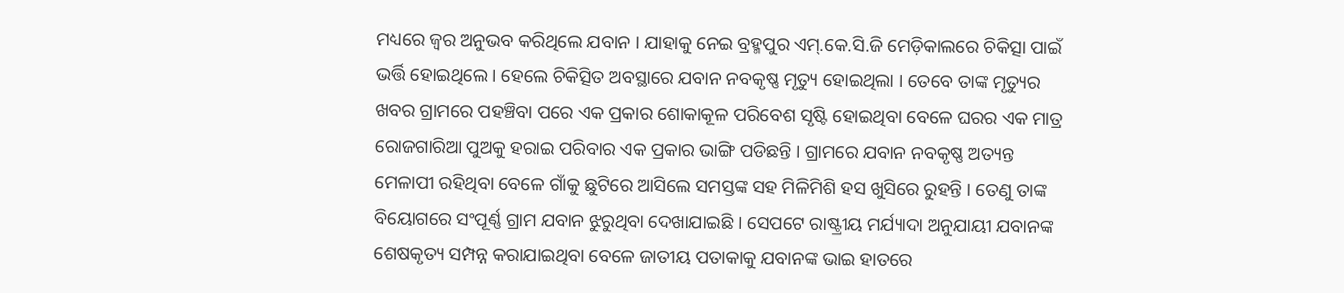ମଧ୍ୟରେ ଜ୍ବର ଅନୁଭବ କରିଥିଲେ ଯବାନ । ଯାହାକୁ ନେଇ ବ୍ରହ୍ମପୁର ଏମ୍.କେ.ସି.ଜି ମେଡ଼ିକାଲରେ ଚିକିତ୍ସା ପାଇଁ ଭର୍ତ୍ତି ହୋଇଥିଲେ । ହେଲେ ଚିକିତ୍ସିତ ଅବସ୍ଥାରେ ଯବାନ ନବକୃଷ୍ଣ ମୃତ୍ୟୁ ହୋଇଥିଲା । ତେବେ ତାଙ୍କ ମୃତ୍ୟୁର ଖବର ଗ୍ରାମରେ ପହଞ୍ଚିବା ପରେ ଏକ ପ୍ରକାର ଶୋକାକୂଳ ପରିବେଶ ସୃଷ୍ଟି ହୋଇଥିବା ବେଳେ ଘରର ଏକ ମାତ୍ର ରୋଜଗାରିଆ ପୁଅକୁ ହରାଇ ପରିବାର ଏକ ପ୍ରକାର ଭାଙ୍ଗି ପଡିଛନ୍ତି । ଗ୍ରାମରେ ଯବାନ ନବକୃଷ୍ଣ ଅତ୍ୟନ୍ତ ମେଳାପୀ ରହିଥିବା ବେଳେ ଗାଁକୁ ଛୁଟିରେ ଆସିଲେ ସମସ୍ତଙ୍କ ସହ ମିଳିମିଶି ହସ ଖୁସିରେ ରୁହନ୍ତି । ତେଣୁ ତାଙ୍କ ବିୟୋଗରେ ସଂପୂର୍ଣ୍ଣ ଗ୍ରାମ ଯବାନ ଝୁରୁଥିବା ଦେଖାଯାଇଛି । ସେପଟେ ରାଷ୍ଟ୍ରୀୟ ମର୍ଯ୍ୟାଦା ଅନୁଯାୟୀ ଯବାନଙ୍କ ଶେଷକୃତ୍ୟ ସମ୍ପନ୍ନ କରାଯାଇଥିବା ବେଳେ ଜାତୀୟ ପତାକାକୁ ଯବାନଙ୍କ ଭାଇ ହାତରେ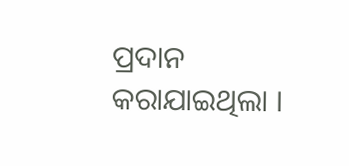ପ୍ରଦାନ କରାଯାଇଥିଲା ।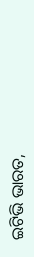ଇଟିଭି ଭାରତ,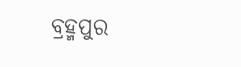ବ୍ରହ୍ମପୁର